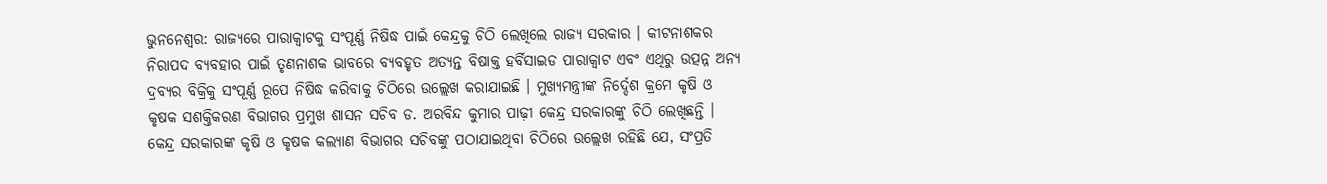ଭୁନନେଶ୍ବର: ରାଜ୍ୟରେ ପାରାକ୍ୱାଟକୁ ସଂପୂର୍ଣ୍ଣ ନିଷିଦ୍ଧ ପାଇଁ କେନ୍ଦ୍ରକୁ ଚିଠି ଲେଖିଲେ ରାଜ୍ୟ ସରକାର । କୀଟନାଶକର ନିରାପଦ ବ୍ୟବହାର ପାଇଁ ତୃଣନାଶକ ଭାବରେ ବ୍ୟବହୃତ ଅତ୍ୟନ୍ତ ବିଷାକ୍ତ ହର୍ବିସାଇଡ ପାରାକ୍ୱାଟ ଏବଂ ଏଥିରୁ ଉତ୍ପନ୍ନ ଅନ୍ୟ ଦ୍ରବ୍ୟର ବିକ୍ରିକୁ ସଂପୂର୍ଣ୍ଣ ରୂପେ ନିଷିଦ୍ଧ କରିବାକୁ ଚିଠିରେ ଉଲ୍ଲେଖ କରାଯାଇଛି । ମୁଖ୍ୟମନ୍ତ୍ରୀଙ୍କ ନିର୍ଦ୍ଦେଶ କ୍ରମେ କୃଷି ଓ କୃଷକ ସଶକ୍ତିକରଣ ବିଭାଗର ପ୍ରମୁଖ ଶାସନ ସଚିବ ଡ. ଅରବିନ୍ଦ କୁମାର ପାଢ଼ୀ କେନ୍ଦ୍ର ସରକାରଙ୍କୁ ଚିଠି ଲେଖିଛନ୍ତି ।
କେନ୍ଦ୍ର ସରକାରଙ୍କ କୃଷି ଓ କୃଷକ କଲ୍ୟାଣ ବିଭାଗର ସଚିବଙ୍କୁ ପଠାଯାଇଥିବା ଚିଠିରେ ଉଲ୍ଲେଖ ରହିଛି ଯେ, ସଂପ୍ରତି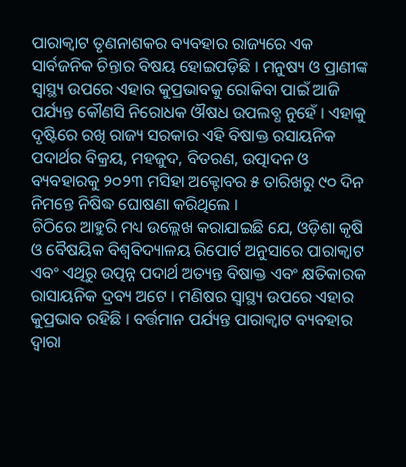ପାରାକ୍ୱାଟ ତୃଣନାଶକର ବ୍ୟବହାର ରାଜ୍ୟରେ ଏକ ସାର୍ବଜନିକ ଚିନ୍ତାର ବିଷୟ ହୋଇପଡ଼ିଛି । ମନୁଷ୍ୟ ଓ ପ୍ରାଣୀଙ୍କ ସ୍ୱାସ୍ଥ୍ୟ ଉପରେ ଏହାର କୁପ୍ରଭାବକୁ ରୋକିବା ପାଇଁ ଆଜି ପର୍ଯ୍ୟନ୍ତ କୌଣସି ନିରୋଧକ ଔଷଧ ଉପଲବ୍ଧ ନୁହେଁ । ଏହାକୁ ଦୃଷ୍ଟିରେ ରଖି ରାଜ୍ୟ ସରକାର ଏହି ବିଷାକ୍ତ ରସାୟନିକ ପଦାର୍ଥର ବିକ୍ରୟ, ମହଜୁଦ, ବିତରଣ, ଉତ୍ପାଦନ ଓ ବ୍ୟବହାରକୁ ୨୦୨୩ ମସିହା ଅକ୍ଟୋବର ୫ ତାରିଖରୁ ୯୦ ଦିନ ନିମନ୍ତେ ନିଷିଦ୍ଧ ଘୋଷଣା କରିଥିଲେ ।
ଚିଠିରେ ଆହୁରି ମଧ୍ୟ ଉଲ୍ଲେଖ କରାଯାଇଛି ଯେ, ଓଡ଼ିଶା କୃଷି ଓ ବୈଷୟିକ ବିଶ୍ୱବିଦ୍ୟାଳୟ ରିପୋର୍ଟ ଅନୁସାରେ ପାରାକ୍ୱାଟ ଏବଂ ଏଥିରୁ ଉତ୍ପନ୍ନ ପଦାର୍ଥ ଅତ୍ୟନ୍ତ ବିଷାକ୍ତ ଏବଂ କ୍ଷତିକାରକ ରାସାୟନିକ ଦ୍ରବ୍ୟ ଅଟେ । ମଣିଷର ସ୍ୱାସ୍ଥ୍ୟ ଉପରେ ଏହାର କୁପ୍ରଭାବ ରହିଛି । ବର୍ତ୍ତମାନ ପର୍ଯ୍ୟନ୍ତ ପାରାକ୍ୱାଟ ବ୍ୟବହାର ଦ୍ୱାରା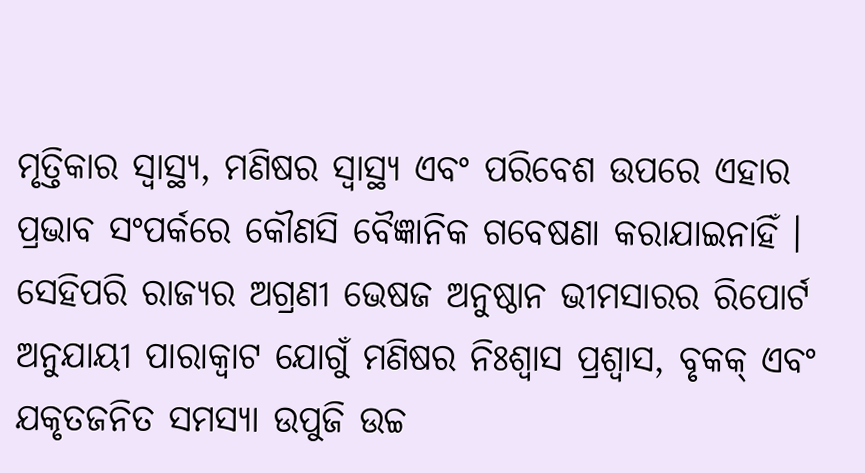ମୃତ୍ତିକାର ସ୍ୱାସ୍ଥ୍ୟ, ମଣିଷର ସ୍ୱାସ୍ଥ୍ୟ ଏବଂ ପରିବେଶ ଉପରେ ଏହାର ପ୍ରଭାବ ସଂପର୍କରେ କୌଣସି ବୈଜ୍ଞାନିକ ଗବେଷଣା କରାଯାଇନାହିଁ । ସେହିପରି ରାଜ୍ୟର ଅଗ୍ରଣୀ ଭେଷଜ ଅନୁଷ୍ଠାନ ଭୀମସାରର ରିପୋର୍ଟ ଅନୁଯାୟୀ ପାରାକ୍ୱାଟ ଯୋଗୁଁ ମଣିଷର ନିଃଶ୍ୱାସ ପ୍ରଶ୍ୱାସ, ବୃକକ୍ ଏବଂ ଯକୃତଜନିତ ସମସ୍ୟା ଉପୁଜି ଉଚ୍ଚ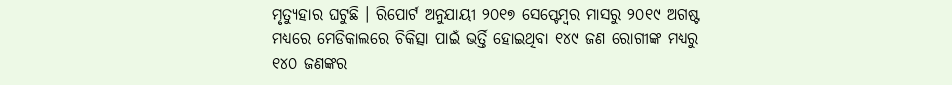ମୃତ୍ୟୁହାର ଘଟୁଛି । ରିପୋର୍ଟ ଅନୁଯାୟୀ ୨୦୧୭ ସେପ୍ଟେମ୍ବର ମାସରୁ ୨୦୧୯ ଅଗଷ୍ଟ ମଧ୍ୟରେ ମେଡିକାଲରେ ଚିକିତ୍ସା ପାଇଁ ଭର୍ତ୍ତି ହୋଇଥିବା ୧୪୯ ଜଣ ରୋଗୀଙ୍କ ମଧ୍ୟରୁ ୧୪୦ ଜଣଙ୍କର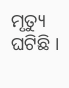ମୃତ୍ୟୁ ଘଟିଛି ।